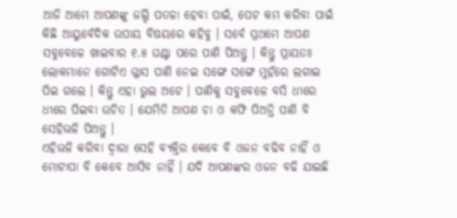ଆଜି ଆମେ ଆପଣଙ୍କୁ ଜଲ୍ଦି ପତଳା ହେବା ପାଇଁ, ପେଟ କମ କରିବା ପାଇଁ କିଛି ଆୟୁର୍ବେଦିକ ଉପାୟ ବିଷୟରେ କହିବୁ । ସର୍ବେ ପ୍ରଥମେ ଆପଣ ସବୁବେଳେ ଖାଇବାର ୧.୫ ଘଣ୍ଟା ପରେ ପାଣି ପିଅନ୍ତୁ । କିନ୍ତୁ ପ୍ରାୟତଃ ଲୋକମାନେ ଗୋଟିଏ ଗ୍ଳାସ ପାଣି ନେଇ ସଙ୍ଗେ ସଙ୍ଗେ ମୁହଁରେ ଲଗାଇ ପିଇ ଗଲେ । କିନ୍ତୁ ଏହା ଭୁଲ ଅଟେ । ପାଣିକୁ ସବୁବେଳେ ବସି ଧୀରେ ଧୀରେ ପିଇବା ଉଚିତ । ଯେମିତି ଆପଣ ଚା ଓ କଫି ପିଅନ୍ତି ପାଣି ବି ସେହିଭଳି ପିଅନ୍ତୁ ।
ଏହିଭଳି କରିବା ଦ୍ଵାରା ସେହି ବ୍ୟକ୍ତିର କେବେ ବି ଓଜନ ବଢିବ ନାହିଁ ଓ ମୋଟାପା ବି କେବେ ଆସିବ ନାହିଁ । ଯଦି ଆପଣଙ୍କର ଓଜନ ବଢି ଯାଇଛି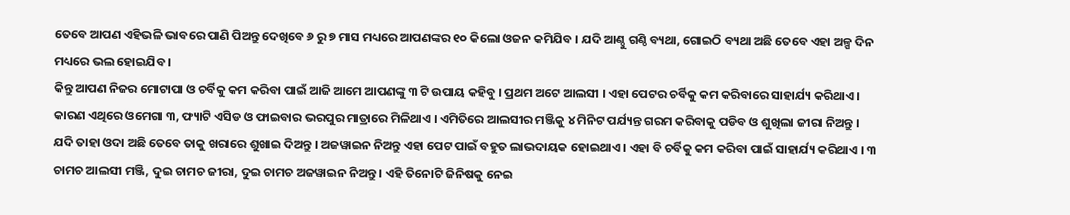ତେବେ ଆପଣ ଏହିଭଳି ଭାବରେ ପାଣି ପିଅନ୍ତୁ ଦେଖିବେ ୬ ରୁ ୭ ମାସ ମଧ୍ୟରେ ଆପଣଙ୍କର ୧୦ କିଲୋ ଓଜନ କମିଯିବ । ଯଦି ଆଣ୍ଠୁ ଗଣ୍ଠି ବ୍ୟଥା, ଗୋଇଠି ବ୍ୟଥା ଅଛି ତେବେ ଏହା ଅଳ୍ପ ଦିନ ମଧ୍ୟରେ ଭଲ ହୋଇଯିବ ।
କିନ୍ତୁ ଆପଣ ନିଜର ମୋଟାପା ଓ ଚର୍ବିକୁ କମ କରିବା ପାଇଁ ଆଜି ଆମେ ଆପଣଙ୍କୁ ୩ ଟି ଉପାୟ କହିବୁ । ପ୍ରଥମ ଅଟେ ଆଲସୀ । ଏହା ପେଟର ଚର୍ବିକୁ କମ କରିବାରେ ସାହାର୍ଯ୍ୟ କରିଥାଏ । କାରଣ ଏଥିରେ ଓମେଗା ୩, ଫ୍ୟାଟି ଏସିଡ ଓ ଫାଇବାର ଭରପୁର ମାତ୍ରାରେ ମିଳିଥାଏ । ଏମିତିରେ ଆଲସୀର ମଞ୍ଜିକୁ ୪ ମିନିଟ ପର୍ଯ୍ୟନ୍ତ ଗରମ କରିବାକୁ ପଡିବ ଓ ଶୁଖିଲା ଜୀରା ନିଅନ୍ତୁ ।
ଯଦି ତାହା ଓଦା ଅଛି ତେବେ ତାକୁ ଖରାରେ ଶୁଖାଇ ଦିଅନ୍ତୁ । ଅଜୱାଇନ ନିଅନ୍ତୁ ଏହା ପେଟ ପାଇଁ ବହୁତ ଲାଭଦାୟକ ହୋଇଥାଏ । ଏହା ବି ଚର୍ବିକୁ କମ କରିବା ପାଇଁ ସାହାର୍ଯ୍ୟ କରିଥାଏ । ୩ ଚାମଚ ଆଲସୀ ମଞ୍ଜି, ଦୁଇ ଚାମଚ ଜୀରା, ଦୁଇ ଚାମଚ ଅଜୱାଇନ ନିଅନ୍ତୁ । ଏହି ତିନୋଟି ଜିନିଷକୁ ନେଇ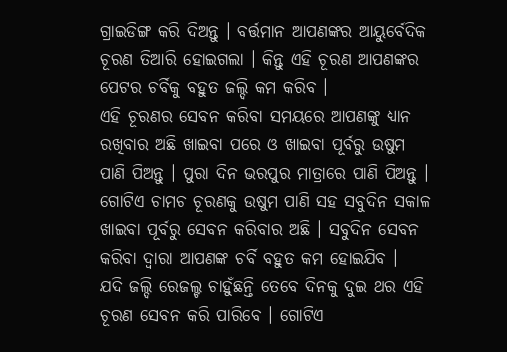ଗ୍ରାଇଡିଙ୍ଗ କରି ଦିଅନ୍ତୁ । ବର୍ତ୍ତମାନ ଆପଣଙ୍କର ଆୟୁର୍ବେଦିକ ଚୂରଣ ତିଆରି ହୋଇଗଲା । କିନ୍ତୁ ଏହି ଚୂରଣ ଆପଣଙ୍କର ପେଟର ଚର୍ବିକୁ ବହୁତ ଜଲ୍ଦି କମ କରିବ ।
ଏହି ଚୂରଣର ସେବନ କରିବା ସମୟରେ ଆପଣଙ୍କୁ ଧ୍ୟାନ ରଖିବାର ଅଛି ଖାଇବା ପରେ ଓ ଖାଇବା ପୂର୍ବରୁ ଉଷୁମ ପାଣି ପିଅନ୍ତୁ । ପୁରା ଦିନ ଭରପୁର ମାତ୍ରାରେ ପାଣି ପିଅନ୍ତୁ । ଗୋଟିଏ ଚାମଚ ଚୂରଣକୁ ଉଷୁମ ପାଣି ସହ ସବୁଦିନ ସକାଳ ଖାଇବା ପୂର୍ବରୁ ସେବନ କରିବାର ଅଛି । ସବୁଦିନ ସେବନ କରିବା ଦ୍ଵାରା ଆପଣଙ୍କ ଚର୍ବି ବହୁତ କମ ହୋଇଯିବ ।
ଯଦି ଜଲ୍ଦି ରେଜଲ୍ଟ ଚାହୁଁଛନ୍ତି ତେବେ ଦିନକୁ ଦୁଇ ଥର ଏହି ଚୂରଣ ସେବନ କରି ପାରିବେ । ଗୋଟିଏ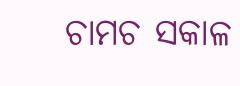ଚାମଚ ସକାଳ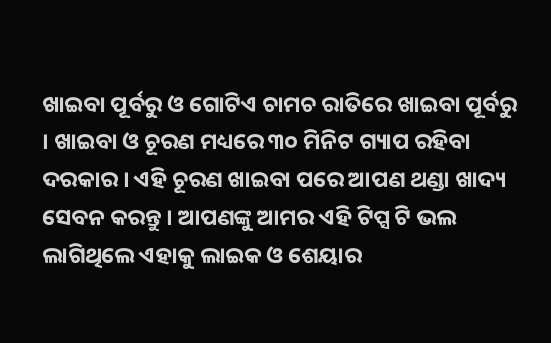ଖାଇବା ପୂର୍ବରୁ ଓ ଗୋଟିଏ ଚାମଚ ରାତିରେ ଖାଇବା ପୂର୍ବରୁ । ଖାଇବା ଓ ଚୂରଣ ମଧ୍ୟରେ ୩୦ ମିନିଟ ଗ୍ୟାପ ରହିବା ଦରକାର । ଏହି ଚୂରଣ ଖାଇବା ପରେ ଆପଣ ଥଣ୍ଡା ଖାଦ୍ୟ ସେବନ କରନ୍ତୁ । ଆପଣଙ୍କୁ ଆମର ଏହି ଟିପ୍ସ ଟି ଭଲ ଲାଗିଥିଲେ ଏହାକୁ ଲାଇକ ଓ ଶେୟାର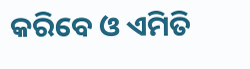କରିବେ ଓ ଏମିତି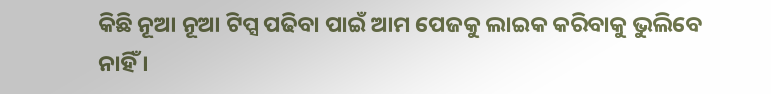କିଛି ନୂଆ ନୂଆ ଟିପ୍ସ ପଢିବା ପାଇଁ ଆମ ପେଜକୁ ଲାଇକ କରିବାକୁ ଭୁଲିବେ ନାହିଁ ।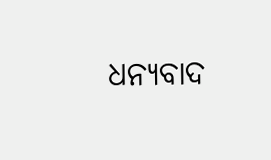ଧନ୍ୟବାଦ